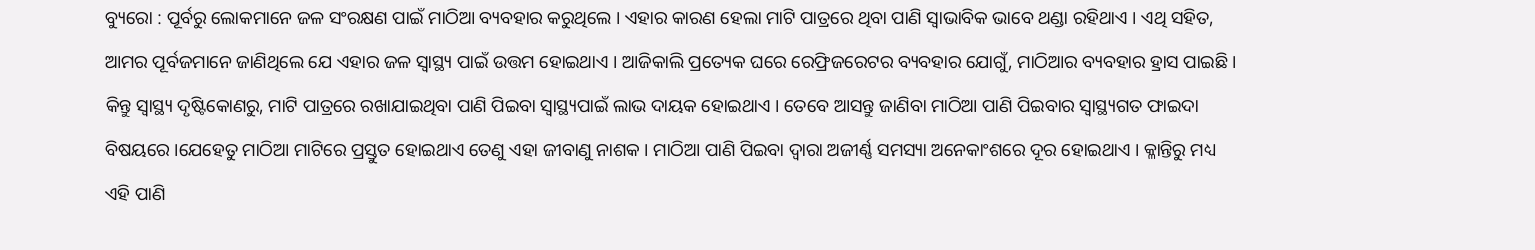ବ୍ୟୁରୋ : ପୂର୍ବରୁ ଲୋକମାନେ ଜଳ ସଂରକ୍ଷଣ ପାଇଁ ମାଠିଆ ବ୍ୟବହାର କରୁଥିଲେ । ଏହାର କାରଣ ହେଲା ମାଟି ପାତ୍ରରେ ଥିବା ପାଣି ସ୍ୱାଭାବିକ ଭାବେ ଥଣ୍ଡା ରହିଥାଏ । ଏଥି ସହିତ, ଆମର ପୂର୍ବଜମାନେ ଜାଣିଥିଲେ ଯେ ଏହାର ଜଳ ସ୍ୱାସ୍ଥ୍ୟ ପାଇଁ ଉତ୍ତମ ହୋଇଥାଏ । ଆଜିକାଲି ପ୍ରତ୍ୟେକ ଘରେ ରେଫ୍ରିଜରେଟର ବ୍ୟବହାର ଯୋଗୁଁ, ମାଠିଆର ବ୍ୟବହାର ହ୍ରାସ ପାଇଛି । କିନ୍ତୁ ସ୍ୱାସ୍ଥ୍ୟ ଦୃଷ୍ଟିକୋଣରୁ, ମାଟି ପାତ୍ରରେ ରଖାଯାଇଥିବା ପାଣି ପିଇବା ସ୍ୱାସ୍ଥ୍ୟପାଇଁ ଲାଭ ଦାୟକ ହୋଇଥାଏ । ତେବେ ଆସନ୍ତୁ ଜାଣିବା ମାଠିଆ ପାଣି ପିଇବାର ସ୍ଵାସ୍ଥ୍ୟଗତ ଫାଇଦା ବିଷୟରେ ।ଯେହେତୁ ମାଠିଆ ମାଟିରେ ପ୍ରସ୍ତୁତ ହୋଇଥାଏ ତେଣୁ ଏହା ଜୀବାଣୁ ନାଶକ । ମାଠିଆ ପାଣି ପିଇବା ଦ୍ୱାରା ଅଜୀର୍ଣ୍ଣ ସମସ୍ୟା ଅନେକାଂଶରେ ଦୂର ହୋଇଥାଏ । କ୍ଳାନ୍ତିରୁ ମଧ୍ୟ ଏହି ପାଣି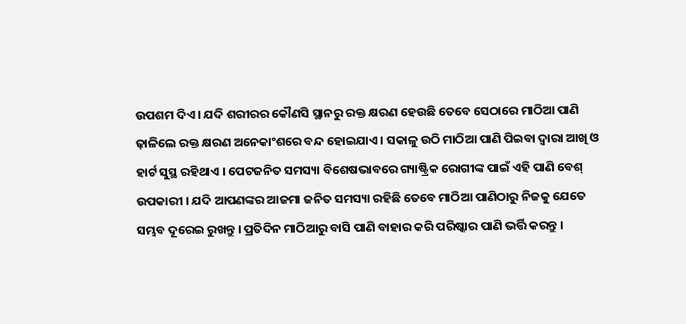ଉପଶମ ଦିଏ । ଯଦି ଶରୀରର କୌଣସି ସ୍ଥାନରୁ ରକ୍ତ କ୍ଷରଣ ହେଉଛି ତେବେ ସେଠାରେ ମାଠିଆ ପାଣି ଢ଼ାଳିଲେ ରକ୍ତ କ୍ଷରଣ ଅନେକାଂଶରେ ବନ୍ଦ ହୋଇଯାଏ । ସକାଳୁ ଉଠି ମାଠିଆ ପାଣି ପିଇବା ଦ୍ୱାରା ଆଖି ଓ ହାର୍ଟ ସୁସ୍ଥ ରହିଥାଏ । ପେଟଜନିତ ସମସ୍ୟା ବିଶେଷଭାବରେ ଗ୍ୟାଷ୍ଟ୍ରିକ ରୋଗୀଙ୍କ ପାଇଁ ଏହି ପାଣି ବେଶ୍ ଉପକାରୀ । ଯଦି ଆପଣଙ୍କର ଆଜମା ଜନିତ ସମସ୍ୟା ରହିଛି ତେବେ ମାଠିଆ ପାଣିଠାରୁ ନିଜକୁ ଯେତେ ସମ୍ଭବ ଦୂରେଇ ରୁଖନ୍ତୁ । ପ୍ରତିଦିନ ମାଠିଆରୁ ବାସି ପାଣି ବାହାର କରି ପରିଷ୍କାର ପାଣି ଭର୍ତ୍ତି କରନ୍ତୁ ।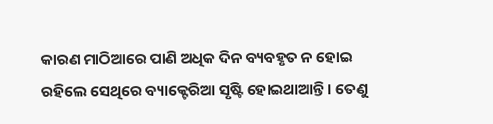କାରଣ ମାଠିଆରେ ପାଣି ଅଧିକ ଦିନ ବ୍ୟବହୃତ ନ ହୋଇ ରହିଲେ ସେଥିରେ ବ୍ୟାକ୍ଟେରିଆ ସୃଷ୍ଟି ହୋଇଥାଆନ୍ତି । ତେଣୁ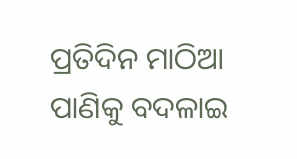ପ୍ରତିଦିନ ମାଠିଆ ପାଣିକୁ ବଦଳାଇ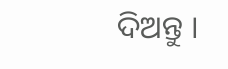ଦିଅନ୍ତୁ ।